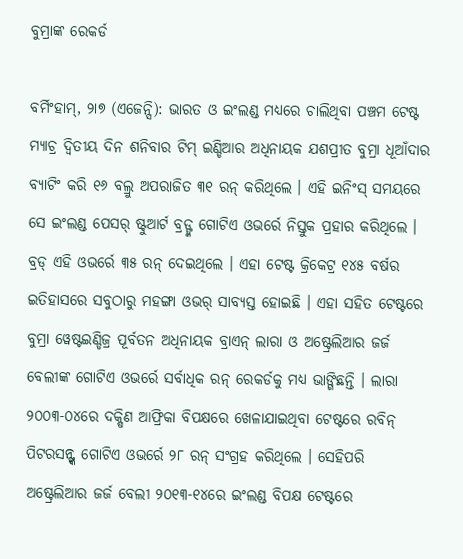ବୁମ୍ରାଙ୍କ ରେକର୍ଡ

ବର୍ମିଂହାମ୍, ୨ା୭ (ଏଜେନ୍ସି): ଭାରତ ଓ ଇଂଲଣ୍ଡ ମଧ୍ୟରେ ଚାଲିଥିବା ପଞ୍ଚମ ଟେଷ୍ଟ ମ୍ୟାଚ୍ର ଦ୍ୱିତୀୟ ଦିନ ଶନିବାର ଟିମ୍ ଇଣ୍ଡିଆର ଅଧିନାୟକ ଯଶପ୍ରୀତ ବୁମ୍ରା ଧୂଆଁଦାର ବ୍ୟାଟିଂ କରି ୧୬ ବଲ୍ରୁ ଅପରାଜିତ ୩୧ ରନ୍ କରିଥିଲେ । ଏହି ଇନିଂସ୍ ସମୟରେ ସେ ଇଂଲଣ୍ଡ ପେସର୍ ଷ୍ଟୁଆର୍ଟ ବ୍ରଡ୍ଙ୍କ ଗୋଟିଏ ଓଭର୍ରେ ନିସ୍ତୁକ ପ୍ରହାର କରିଥିଲେ ।
ବ୍ରଡ୍ ଏହି ଓଭର୍ରେ ୩୫ ରନ୍ ଦେଇଥିଲେ । ଏହା ଟେଷ୍ଟ କ୍ରିକେଟ୍ର ୧୪୫ ବର୍ଷର ଇତିହାସରେ ସବୁଠାରୁ ମହଙ୍ଗା ଓଭର୍ ସାବ୍ୟସ୍ତ ହୋଇଛି । ଏହା ସହିତ ଟେଷ୍ଟରେ ବୁମ୍ରା ୱେଷ୍ଟଇଣ୍ଡିଜ୍ର ପୂର୍ବତନ ଅଧିନାୟକ ବ୍ରାଏନ୍ ଲାରା ଓ ଅଷ୍ଟ୍ରେଲିଆର ଜର୍ଜ ବେଲୀଙ୍କ ଗୋଟିଏ ଓଭର୍ରେ ସର୍ବାଧିକ ରନ୍ ରେକର୍ଡକୁ ମଧ୍ୟ ଭାଙ୍ଗିଛନ୍ତି । ଲାରା ୨୦୦୩-୦୪ରେ ଦକ୍ଷିଣ ଆଫ୍ରିକା ବିପକ୍ଷରେ ଖେଳାଯାଇଥିବା ଟେଷ୍ଟରେ ରବିନ୍ ପିଟରସନ୍ଙ୍କ ଗୋଟିଏ ଓଭର୍ରେ ୨୮ ରନ୍ ସଂଗ୍ରହ କରିଥିଲେ । ସେହିପରି ଅଷ୍ଟ୍ରେଲିଆର ଜର୍ଜ ବେଲୀ ୨୦୧୩-୧୪ରେ ଇଂଲଣ୍ଡ ବିପକ୍ଷ ଟେଷ୍ଟରେ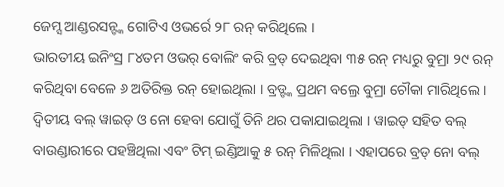ଜେମ୍ସ ଆଣ୍ଡରସନ୍ଙ୍କ ଗୋଟିଏ ଓଭର୍ରେ ୨୮ ରନ୍ କରିଥିଲେ ।
ଭାରତୀୟ ଇନିଂସ୍ର ୮୪ତମ ଓଭର୍ ବୋଲିଂ କରି ବ୍ରଡ୍ ଦେଇଥିବା ୩୫ ରନ୍ ମଧ୍ୟରୁ ବୁମ୍ରା ୨୯ ରନ୍ କରିଥିବା ବେଳେ ୬ ଅତିରିକ୍ତ ରନ୍ ହୋଇଥିଲା । ବ୍ରଡ୍ଙ୍କ ପ୍ରଥମ ବଲ୍ରେ ବୁମ୍ରା ଚୌକା ମାରିଥିଲେ । ଦ୍ୱିତୀୟ ବଲ୍ ୱାଇଡ୍ ଓ ନୋ ହେବା ଯୋଗୁଁ ତିନି ଥର ପକାଯାଇଥିଲା । ୱାଇଡ୍ ସହିତ ବଲ୍ ବାଉଣ୍ଡାରୀରେ ପହଞ୍ଚିଥିଲା ଏବଂ ଟିମ୍ ଇଣ୍ଡିଆକୁ ୫ ରନ୍ ମିଳିଥିଲା । ଏହାପରେ ବ୍ରଡ୍ ନୋ ବଲ୍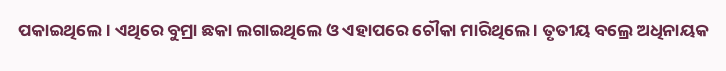ପକାଇଥିଲେ । ଏଥିରେ ବୁମ୍ରା ଛକା ଲଗାଇଥିଲେ ଓ ଏହାପରେ ଚୌକା ମାରିଥିଲେ । ତୃତୀୟ ବଲ୍ରେ ଅଧିନାୟକ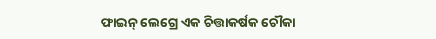ଫାଇନ୍ ଲେଗ୍ରେ ଏକ ଚିତ୍ତାକର୍ଷକ ଚୌକା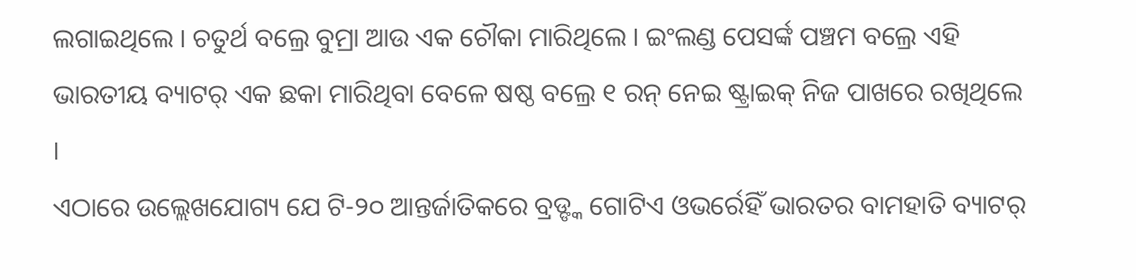ଲଗାଇଥିଲେ । ଚତୁର୍ଥ ବଲ୍ରେ ବୁମ୍ରା ଆଉ ଏକ ଚୌକା ମାରିଥିଲେ । ଇଂଲଣ୍ଡ ପେସର୍ଙ୍କ ପଞ୍ଚମ ବଲ୍ରେ ଏହି ଭାରତୀୟ ବ୍ୟାଟର୍ ଏକ ଛକା ମାରିଥିବା ବେଳେ ଷଷ୍ଠ ବଲ୍ରେ ୧ ରନ୍ ନେଇ ଷ୍ଟ୍ରାଇକ୍ ନିଜ ପାଖରେ ରଖିଥିଲେ ।
ଏଠାରେ ଉଲ୍ଲେଖଯୋଗ୍ୟ ଯେ ଟି-୨୦ ଆନ୍ତର୍ଜାତିକରେ ବ୍ରଡ୍ଙ୍କ ଗୋଟିଏ ଓଭର୍ରେହିଁ ଭାରତର ବାମହାତି ବ୍ୟାଟର୍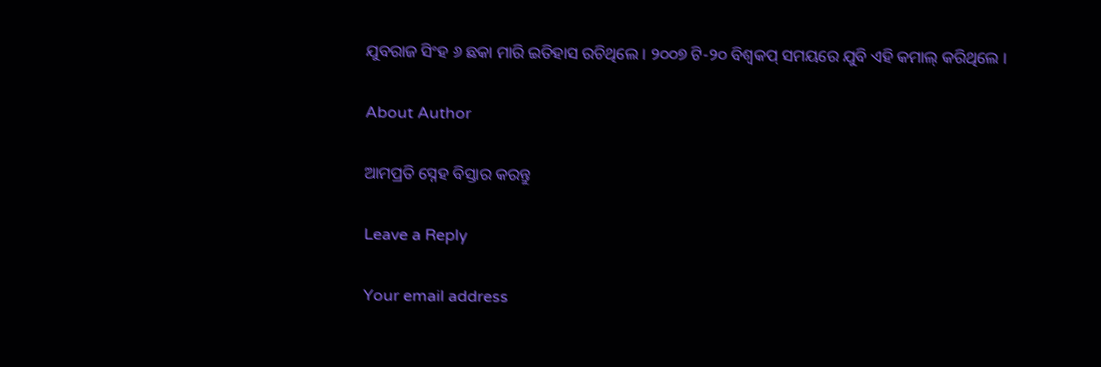ଯୁବରାଜ ସିଂହ ୬ ଛକା ମାରି ଇତିହାସ ରଚିଥିଲେ । ୨୦୦୭ ଟି-୨୦ ବିଶ୍ୱକପ୍ ସମୟରେ ଯୁବି ଏହି କମାଲ୍ କରିଥିଲେ ।

About Author

ଆମପ୍ରତି ସ୍ନେହ ବିସ୍ତାର କରନ୍ତୁ

Leave a Reply

Your email address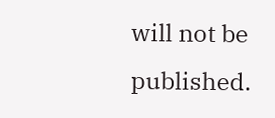will not be published.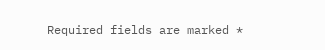Required fields are marked *